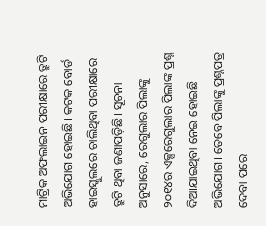ମାଟ୍ରିକ ଅଫଲାଇନ ପରୀକ୍ଷାରେ ତ୍ରୁଟି ଅଭିଯୋଗ ହୋଇଛି। କଟକ ବୋର୍ଡ ହାଇସ୍କୁଲରେ ଚାଲିଥିବା ପରୀକ୍ଷାରେ ତ୍ରୁଟି ଥିବା ଜଣାପଡ଼ିଛି। ସୂଚନା ଅନୁସାରେ, ରେଗୁଲାର ପିଲାଙ୍କୁ ୨୦୧୪ର ଏକ୍ସରେଗୁଲାର ପିଲାଙ୍କ ପ୍ରଶ୍ନ ଦିଆଯାଇଥିବା ନେଇ ହୋଇଛି ଅଭିଯୋଗ। ତେବେ ପିଲାଙ୍କୁ ପ୍ରଶ୍ନପତ୍ର ଦେବା ପରେ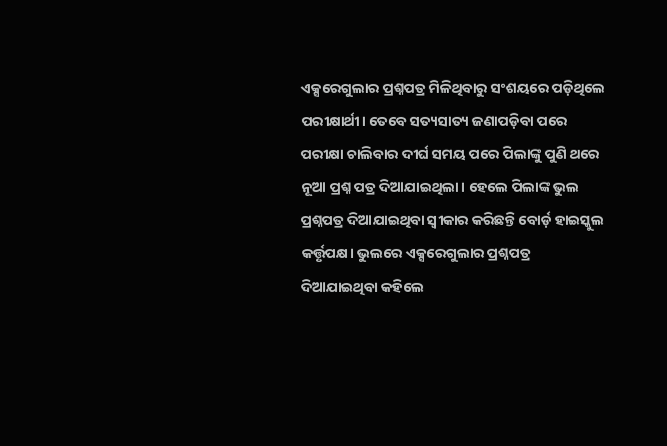ଏକ୍ସରେଗୁଲାର ପ୍ରଶ୍ନପତ୍ର ମିଳିଥିବାରୁ ସଂଶୟରେ ପଡ଼ିଥିଲେ ପରୀକ୍ଷାର୍ଥୀ। ତେବେ ସତ୍ୟସାତ୍ୟ ଜଣାପଡ଼ିବା ପରେ ପରୀକ୍ଷା ଚାଲିବାର ଦୀର୍ଘ ସମୟ ପରେ ପିଲାଙ୍କୁ ପୁଣି ଥରେ ନୂଆ ପ୍ରଶ୍ନ ପତ୍ର ଦିଆଯାଇଥିଲା। ହେଲେ ପିଲାଙ୍କ ଭୁଲ ପ୍ରଶ୍ନପତ୍ର ଦିଆଯାଇଥିବା ସ୍ୱୀକାର କରିଛନ୍ତି ବୋର୍ଡ଼ ହାଇସ୍କୁଲ କର୍ତ୍ତୃପକ୍ଷ। ଭୁଲରେ ଏକ୍ସରେଗୁଲାର ପ୍ରଶ୍ନପତ୍ର ଦିଆଯାଇଥିବା କହିଲେ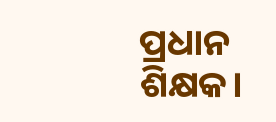ପ୍ରଧାନ ଶିକ୍ଷକ।